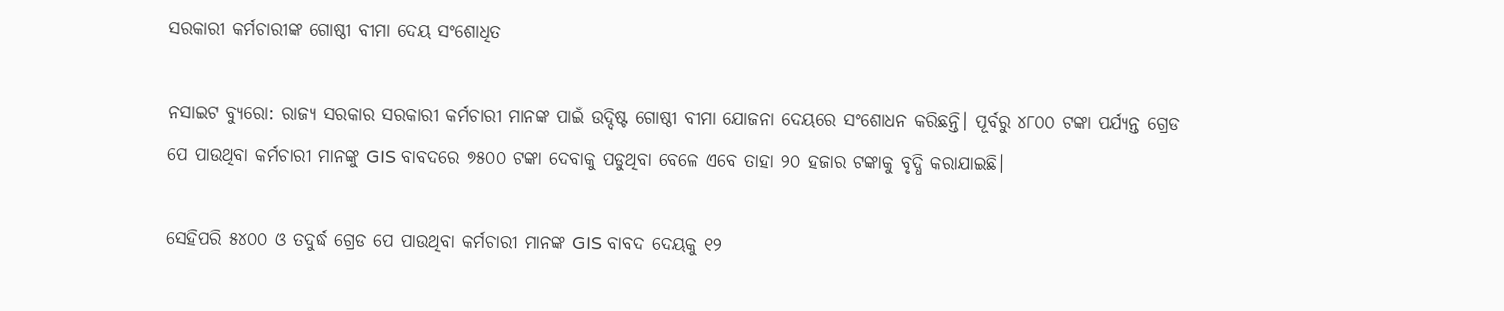ସରକାରୀ କର୍ମଚାରୀଙ୍କ ଗୋଷ୍ଠୀ ବୀମା ଦେୟ ସଂଶୋଧିତ

ନସାଇଟ ବ୍ୟୁରୋ: ରାଜ୍ୟ ସରକାର ସରକାରୀ କର୍ମଚାରୀ ମାନଙ୍କ ପାଇଁ ଉଦ୍ଦିଷ୍ଟ ଗୋଷ୍ଠୀ ବୀମା ଯୋଜନା ଦେୟରେ ସଂଶୋଧନ କରିଛନ୍ତି। ପୂର୍ବରୁ ୪୮୦୦ ଟଙ୍କା ପର୍ଯ୍ୟନ୍ତ ଗ୍ରେଡ ପେ ପାଉଥିବା କର୍ମଚାରୀ ମାନଙ୍କୁ GIS ବାବଦରେ ୭୫୦୦ ଟଙ୍କା ଦେବାକୁ ପଡୁଥିବା ବେଳେ ଏବେ ତାହା ୨୦ ହଜାର ଟଙ୍କାକୁ ବୃଦ୍ଧି କରାଯାଇଛି।

ସେହିପରି ୫୪୦୦ ଓ ତଦୁର୍ଦ୍ଧ ଗ୍ରେଡ ପେ ପାଉଥିବା କର୍ମଚାରୀ ମାନଙ୍କ GIS ବାବଦ ଦେୟକୁ ୧୨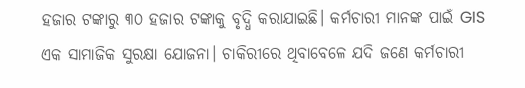ହଜାର ଟଙ୍କାରୁ ୩୦ ହଜାର ଟଙ୍କାକୁ ବୃଦ୍ଧି କରାଯାଇଛି। କର୍ମଚାରୀ ମାନଙ୍କ ପାଇଁ GIS ଏକ ସାମାଜିକ ସୁରକ୍ଷା ଯୋଜନା। ଚାକିରୀରେ ଥିବାବେଳେ ଯଦି ଜଣେ କର୍ମଚାରୀ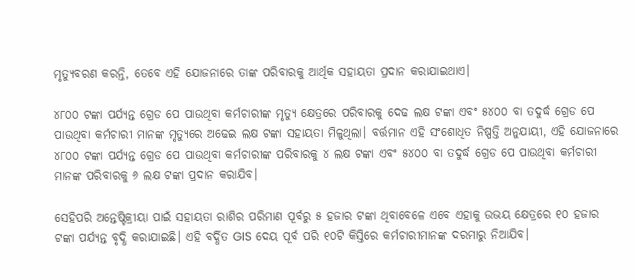ମୃତ୍ୟୁବରଣ କରନ୍ତି, ତେବେ ଏହି ଯୋଜନାରେ ତାଙ୍କ ପରିବାରକୁ ଆର୍ଥିକ ସହାୟତା ପ୍ରଦାନ କରାଯାଇଥାଏ।

୪୮୦୦ ଟଙ୍କା ପର୍ଯ୍ୟନ୍ତ ଗ୍ରେଡ ପେ ପାଉଥିବା କର୍ମଚାରୀଙ୍କ ମୃତ୍ୟୁ କ୍ଷେତ୍ରରେ ପରିବାରକୁ ଦେଢ ଲକ୍ଷ ଟଙ୍କା ଏବଂ ୫୪୦୦ ବା ତଦୁର୍ଦ୍ଧ ଗ୍ରେଡ ପେ ପାଉଥିବା କର୍ମଚାରୀ ମାନଙ୍କ ମୃତ୍ୟୁରେ ଅଢେଇ ଲକ୍ଷ ଟଙ୍କା ସହାୟତା ମିଳୁଥିଲା। ବର୍ତ୍ତମାନ ଏହି ସଂଶୋଧିତ ନିଷ୍ପତ୍ତି ଅନୁଯାୟୀ, ଏହି ଯୋଜନାରେ ୪୮୦୦ ଟଙ୍କା ପର୍ଯ୍ୟନ୍ତ ଗ୍ରେଡ ପେ ପାଉଥିବା କର୍ମଚାରୀଙ୍କ ପରିବାରକୁ ୪ ଲକ୍ଷ ଟଙ୍କା ଏବଂ ୫୪୦୦ ବା ତଦୁର୍ଦ୍ଧ ଗ୍ରେଡ ପେ ପାଉଥିବା କର୍ମଚାରୀ ମାନଙ୍କ ପରିବାରକୁ ୬ ଲକ୍ଷ ଟଙ୍କା ପ୍ରଦାନ କରାଯିବ।

ସେହିପରି ଅନ୍ତେଷ୍ଟିକ୍ରୀୟା ପାଇଁ ସହାୟତା ରାଶିର ପରିମାଣ ପୂର୍ବରୁ ୫ ହଜାର ଟଙ୍କା ଥିବାବେଳେ ଏବେ ଏହାକୁ ଉଭୟ କ୍ଷେତ୍ରରେ ୧୦ ହଜାର ଟଙ୍କା ପର୍ଯ୍ୟନ୍ତ ବୃଦ୍ଧି କରାଯାଇଛି। ଏହି ବର୍ଦ୍ଧିତ GIS ଦେୟ ପୂର୍ବ ପରି ୧୦ଟି କିସ୍ତିରେ କର୍ମଚାରୀମାନଙ୍କ ଦରମାରୁ ନିଆଯିବ।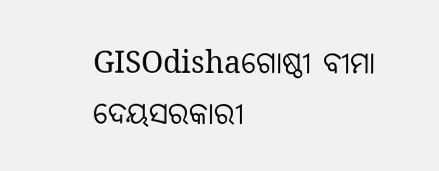GISOdishaଗୋଷ୍ଠୀ ବୀମା ଦେୟସରକାରୀ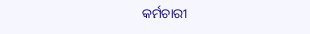କର୍ମଚାରୀ